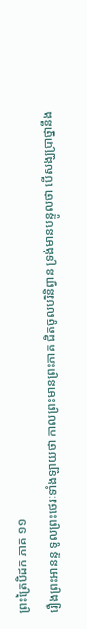ព្រះត្រៃបិដក ភាគ ១១
រឿងព្រះអានន្ទ ទូលព្រះថេរៈទាំងឡាយថា កាលព្រះមានព្រះភាគ ជិតចូលបរិនិព្វាន ទ្រង់មានបន្ទូលថា បើសង្ឃប្រាថ្នានឹង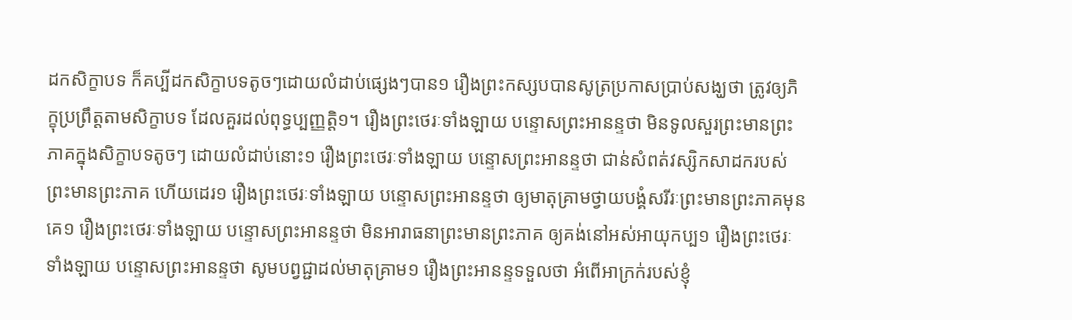ដកសិក្ខាបទ ក៏គប្បីដកសិក្ខាបទតូចៗដោយលំដាប់ផ្សេងៗបាន១ រឿងព្រះកស្សបបានសូត្រប្រកាសប្រាប់សង្ឃថា ត្រូវឲ្យភិក្ខុប្រព្រឹត្តតាមសិក្ខាបទ ដែលគួរដល់ពុទ្ធប្បញ្ញត្តិ១។ រឿងព្រះថេរៈទាំងឡាយ បន្ទោសព្រះអានន្ទថា មិនទូលសួរព្រះមានព្រះភាគក្នុងសិក្ខាបទតូចៗ ដោយលំដាប់នោះ១ រឿងព្រះថេរៈទាំងឡាយ បន្ទោសព្រះអានន្ទថា ជាន់សំពត់វស្សិកសាដករបស់ព្រះមានព្រះភាគ ហើយដេរ១ រឿងព្រះថេរៈទាំងឡាយ បន្ទោសព្រះអានន្ទថា ឲ្យមាតុគ្រាមថ្វាយបង្គំសរីរៈព្រះមានព្រះភាគមុនគេ១ រឿងព្រះថេរៈទាំងឡាយ បន្ទោសព្រះអានន្ទថា មិនអារាធនាព្រះមានព្រះភាគ ឲ្យគង់នៅអស់អាយុកប្ប១ រឿងព្រះថេរៈទាំងឡាយ បន្ទោសព្រះអានន្ទថា សូមបព្វជ្ជាដល់មាតុគ្រាម១ រឿងព្រះអានន្ទទទួលថា អំពើអាក្រក់របស់ខ្ញុំ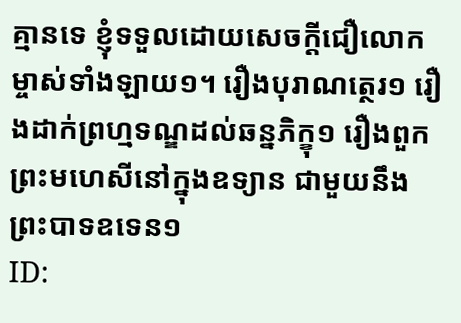គ្មានទេ ខ្ញុំទទួលដោយសេចក្តីជឿលោកម្ចាស់ទាំងឡាយ១។ រឿងបុរាណត្ថេរ១ រឿងដាក់ព្រហ្មទណ្ឌដល់ឆន្នភិក្ខុ១ រឿងពួកព្រះមហេសីនៅក្នុងឧទ្យាន ជាមួយនឹងព្រះបាទឧទេន១
ID: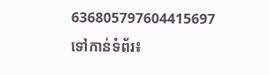636805797604415697
ទៅកាន់ទំព័រ៖